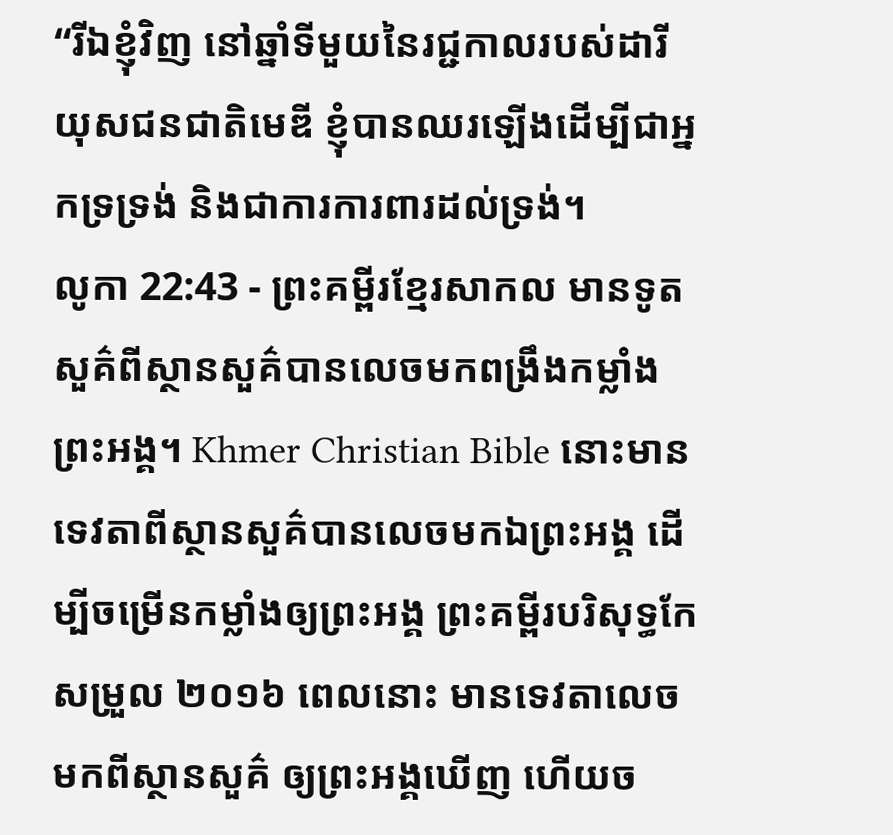“រីឯខ្ញុំវិញ នៅឆ្នាំទីមួយនៃរជ្ជកាលរបស់ដារីយុសជនជាតិមេឌី ខ្ញុំបានឈរឡើងដើម្បីជាអ្នកទ្រទ្រង់ និងជាការការពារដល់ទ្រង់។
លូកា 22:43 - ព្រះគម្ពីរខ្មែរសាកល មានទូតសួគ៌ពីស្ថានសួគ៌បានលេចមកពង្រឹងកម្លាំងព្រះអង្គ។ Khmer Christian Bible នោះមានទេវតាពីស្ថានសួគ៌បានលេចមកឯព្រះអង្គ ដើម្បីចម្រើនកម្លាំងឲ្យព្រះអង្គ ព្រះគម្ពីរបរិសុទ្ធកែសម្រួល ២០១៦ ពេលនោះ មានទេវតាលេចមកពីស្ថានសួគ៌ ឲ្យព្រះអង្គឃើញ ហើយច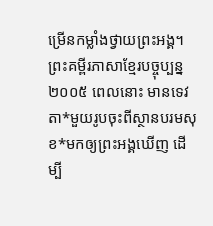ម្រើនកម្លាំងថ្វាយព្រះអង្គ។ ព្រះគម្ពីរភាសាខ្មែរបច្ចុប្បន្ន ២០០៥ ពេលនោះ មានទេវតា*មួយរូបចុះពីស្ថានបរមសុខ*មកឲ្យព្រះអង្គឃើញ ដើម្បី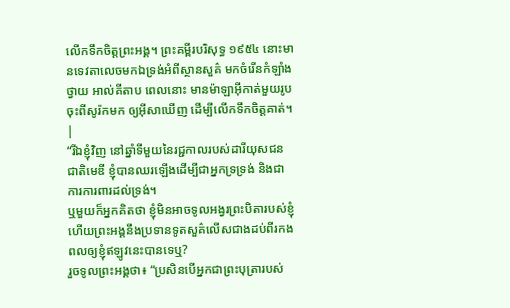លើកទឹកចិត្តព្រះអង្គ។ ព្រះគម្ពីរបរិសុទ្ធ ១៩៥៤ នោះមានទេវតាលេចមកឯទ្រង់អំពីស្ថានសួគ៌ មកចំរើនកំឡាំងថ្វាយ អាល់គីតាប ពេលនោះ មានម៉ាឡាអ៊ីកាត់មួយរូបចុះពីសូរ៉កមក ឲ្យអ៊ីសាឃើញ ដើម្បីលើកទឹកចិត្ដគាត់។ |
“រីឯខ្ញុំវិញ នៅឆ្នាំទីមួយនៃរជ្ជកាលរបស់ដារីយុសជនជាតិមេឌី ខ្ញុំបានឈរឡើងដើម្បីជាអ្នកទ្រទ្រង់ និងជាការការពារដល់ទ្រង់។
ឬមួយក៏អ្នកគិតថា ខ្ញុំមិនអាចទូលអង្វរព្រះបិតារបស់ខ្ញុំ ហើយព្រះអង្គនឹងប្រទានទូតសួគ៌លើសជាងដប់ពីរកងពលឲ្យខ្ញុំឥឡូវនេះបានទេឬ?
រួចទូលព្រះអង្គថា៖ “ប្រសិនបើអ្នកជាព្រះបុត្រារបស់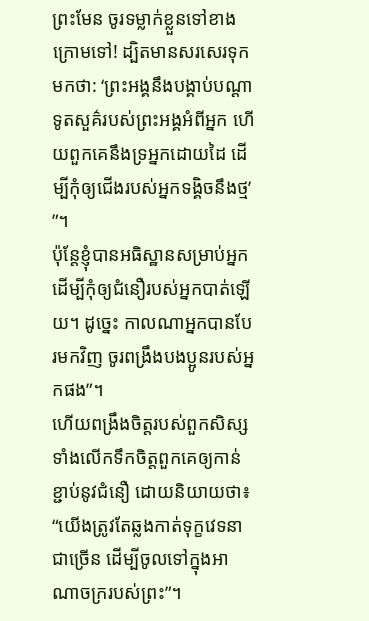ព្រះមែន ចូរទម្លាក់ខ្លួនទៅខាងក្រោមទៅ! ដ្បិតមានសរសេរទុកមកថា: ‘ព្រះអង្គនឹងបង្គាប់បណ្ដាទូតសួគ៌របស់ព្រះអង្គអំពីអ្នក ហើយពួកគេនឹងទ្រអ្នកដោយដៃ ដើម្បីកុំឲ្យជើងរបស់អ្នកទង្គិចនឹងថ្ម’ ”។
ប៉ុន្តែខ្ញុំបានអធិស្ឋានសម្រាប់អ្នក ដើម្បីកុំឲ្យជំនឿរបស់អ្នកបាត់ឡើយ។ ដូច្នេះ កាលណាអ្នកបានបែរមកវិញ ចូរពង្រឹងបងប្អូនរបស់អ្នកផង”។
ហើយពង្រឹងចិត្តរបស់ពួកសិស្ស ទាំងលើកទឹកចិត្តពួកគេឲ្យកាន់ខ្ជាប់នូវជំនឿ ដោយនិយាយថា៖ “យើងត្រូវតែឆ្លងកាត់ទុក្ខវេទនាជាច្រើន ដើម្បីចូលទៅក្នុងអាណាចក្ររបស់ព្រះ”។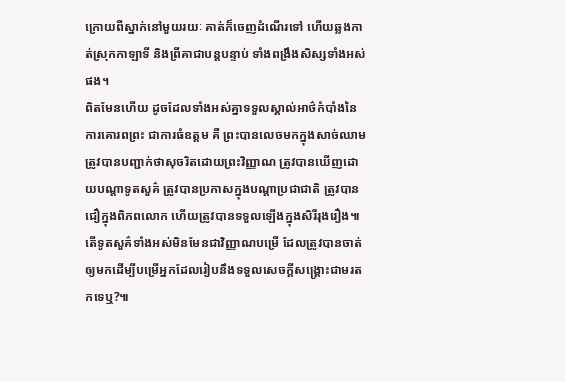ក្រោយពីស្នាក់នៅមួយរយៈ គាត់ក៏ចេញដំណើរទៅ ហើយឆ្លងកាត់ស្រុកកាឡាទី និងព្រីគាជាបន្តបន្ទាប់ ទាំងពង្រឹងសិស្សទាំងអស់ផង។
ពិតមែនហើយ ដូចដែលទាំងអស់គ្នាទទួលស្គាល់អាថ៌កំបាំងនៃការគោរពព្រះ ជាការធំឧត្ដម គឺ ព្រះបានលេចមកក្នុងសាច់ឈាម ត្រូវបានបញ្ជាក់ថាសុចរិតដោយព្រះវិញ្ញាណ ត្រូវបានឃើញដោយបណ្ដាទូតសួគ៌ ត្រូវបានប្រកាសក្នុងបណ្ដាប្រជាជាតិ ត្រូវបានជឿក្នុងពិភពលោក ហើយត្រូវបានទទួលឡើងក្នុងសិរីរុងរឿង៕
តើទូតសួគ៌ទាំងអស់មិនមែនជាវិញ្ញាណបម្រើ ដែលត្រូវបានចាត់ឲ្យមកដើម្បីបម្រើអ្នកដែលរៀបនឹងទទួលសេចក្ដីសង្គ្រោះជាមរតកទេឬ?៕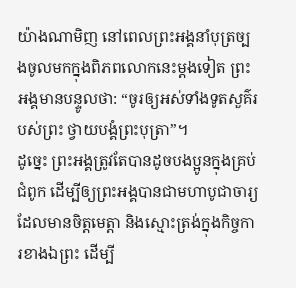យ៉ាងណាមិញ នៅពេលព្រះអង្គនាំបុត្រច្បងចូលមកក្នុងពិភពលោកនេះម្ដងទៀត ព្រះអង្គមានបន្ទូលថា: “ចូរឲ្យអស់ទាំងទូតសួគ៌របស់ព្រះ ថ្វាយបង្គំព្រះបុត្រា”។
ដូច្នេះ ព្រះអង្គត្រូវតែបានដូចបងប្អូនក្នុងគ្រប់ជំពូក ដើម្បីឲ្យព្រះអង្គបានជាមហាបូជាចារ្យដែលមានចិត្តមេត្តា និងស្មោះត្រង់ក្នុងកិច្ចការខាងឯព្រះ ដើម្បី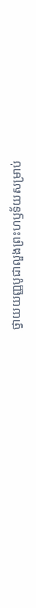ថ្វាយយញ្ញបូជាលួងព្រះហឫទ័យសម្រាប់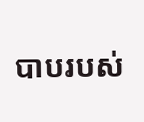បាបរបស់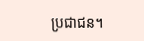ប្រជាជន។